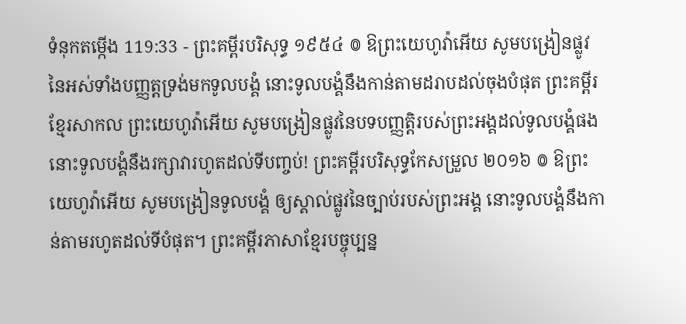ទំនុកតម្កើង 119:33 - ព្រះគម្ពីរបរិសុទ្ធ ១៩៥៤ ៙ ឱព្រះយេហូវ៉ាអើយ សូមបង្រៀនផ្លូវ នៃអស់ទាំងបញ្ញត្តទ្រង់មកទូលបង្គំ នោះទូលបង្គំនឹងកាន់តាមដរាបដល់ចុងបំផុត ព្រះគម្ពីរខ្មែរសាកល ព្រះយេហូវ៉ាអើយ សូមបង្រៀនផ្លូវនៃបទបញ្ញត្តិរបស់ព្រះអង្គដល់ទូលបង្គំផង នោះទូលបង្គំនឹងរក្សាវារហូតដល់ទីបញ្ចប់! ព្រះគម្ពីរបរិសុទ្ធកែសម្រួល ២០១៦ ៙ ឱព្រះយេហូវ៉ាអើយ សូមបង្រៀនទូលបង្គំ ឲ្យស្គាល់ផ្លូវនៃច្បាប់របស់ព្រះអង្គ នោះទូលបង្គំនឹងកាន់តាមរហូតដល់ទីបំផុត។ ព្រះគម្ពីរភាសាខ្មែរបច្ចុប្បន្ន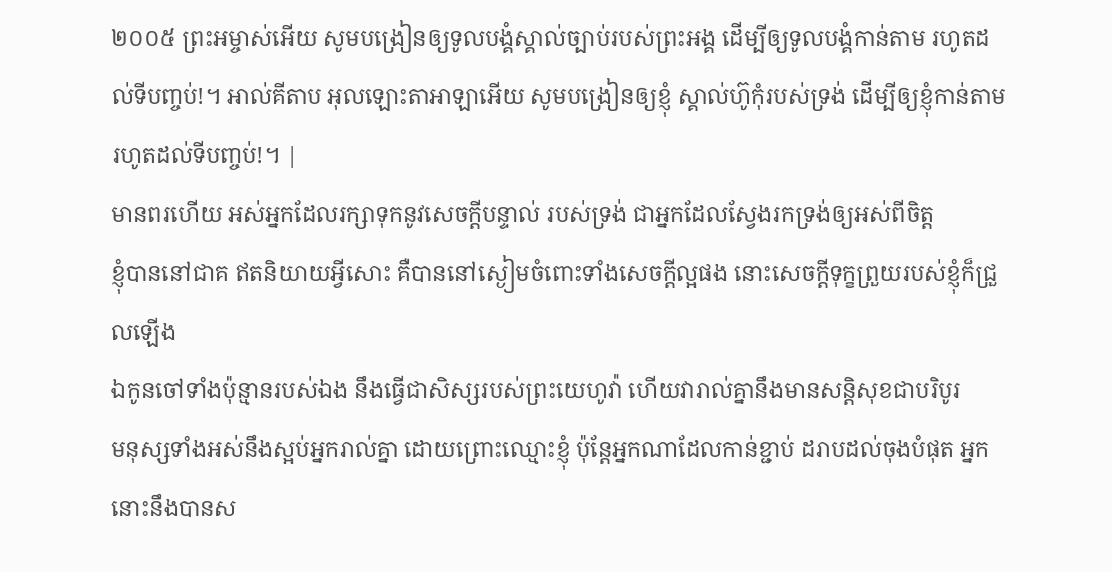២០០៥ ព្រះអម្ចាស់អើយ សូមបង្រៀនឲ្យទូលបង្គំស្គាល់ច្បាប់របស់ព្រះអង្គ ដើម្បីឲ្យទូលបង្គំកាន់តាម រហូតដល់ទីបញ្ចប់!។ អាល់គីតាប អុលឡោះតាអាឡាអើយ សូមបង្រៀនឲ្យខ្ញុំ ស្គាល់ហ៊ូកុំរបស់ទ្រង់ ដើម្បីឲ្យខ្ញុំកាន់តាម រហូតដល់ទីបញ្ចប់!។ |
មានពរហើយ អស់អ្នកដែលរក្សាទុកនូវសេចក្ដីបន្ទាល់ របស់ទ្រង់ ជាអ្នកដែលស្វែងរកទ្រង់ឲ្យអស់ពីចិត្ត
ខ្ញុំបាននៅជាគ ឥតនិយាយអ្វីសោះ គឺបាននៅស្ងៀមចំពោះទាំងសេចក្ដីល្អផង នោះសេចក្ដីទុក្ខព្រួយរបស់ខ្ញុំក៏ជ្រួលឡើង
ឯកូនចៅទាំងប៉ុន្មានរបស់ឯង នឹងធ្វើជាសិស្សរបស់ព្រះយេហូវ៉ា ហើយវារាល់គ្នានឹងមានសន្តិសុខជាបរិបូរ
មនុស្សទាំងអស់នឹងស្អប់អ្នករាល់គ្នា ដោយព្រោះឈ្មោះខ្ញុំ ប៉ុន្តែអ្នកណាដែលកាន់ខ្ជាប់ ដរាបដល់ចុងបំផុត អ្នកនោះនឹងបានស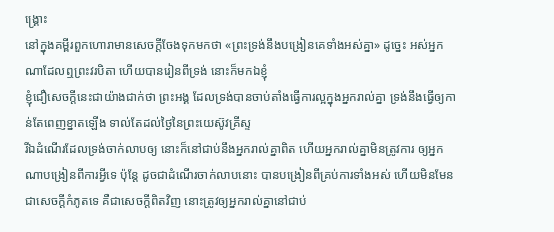ង្គ្រោះ
នៅក្នុងគម្ពីរពួកហោរាមានសេចក្ដីចែងទុកមកថា «ព្រះទ្រង់នឹងបង្រៀនគេទាំងអស់គ្នា» ដូច្នេះ អស់អ្នកណាដែលឮព្រះវរបិតា ហើយបានរៀនពីទ្រង់ នោះក៏មកឯខ្ញុំ
ខ្ញុំជឿសេចក្ដីនេះជាយ៉ាងជាក់ថា ព្រះអង្គ ដែលទ្រង់បានចាប់តាំងធ្វើការល្អក្នុងអ្នករាល់គ្នា ទ្រង់នឹងធ្វើឲ្យកាន់តែពេញខ្នាតឡើង ទាល់តែដល់ថ្ងៃនៃព្រះយេស៊ូវគ្រីស្ទ
រីឯដំណើរដែលទ្រង់ចាក់លាបឲ្យ នោះក៏នៅជាប់នឹងអ្នករាល់គ្នាពិត ហើយអ្នករាល់គ្នាមិនត្រូវការ ឲ្យអ្នកណាបង្រៀនពីការអ្វីទេ ប៉ុន្តែ ដូចជាដំណើរចាក់លាបនោះ បានបង្រៀនពីគ្រប់ការទាំងអស់ ហើយមិនមែនជាសេចក្ដីកំភូតទេ គឺជាសេចក្ដីពិតវិញ នោះត្រូវឲ្យអ្នករាល់គ្នានៅជាប់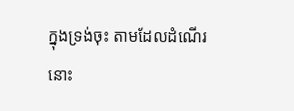ក្នុងទ្រង់ចុះ តាមដែលដំណើរនោះ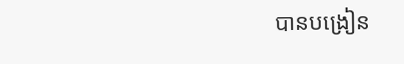បានបង្រៀន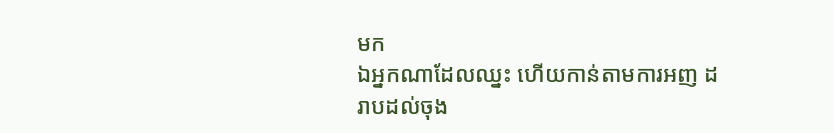មក
ឯអ្នកណាដែលឈ្នះ ហើយកាន់តាមការអញ ដរាបដល់ចុង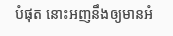បំផុត នោះអញនឹងឲ្យមានអំ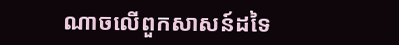ណាចលើពួកសាសន៍ដទៃ